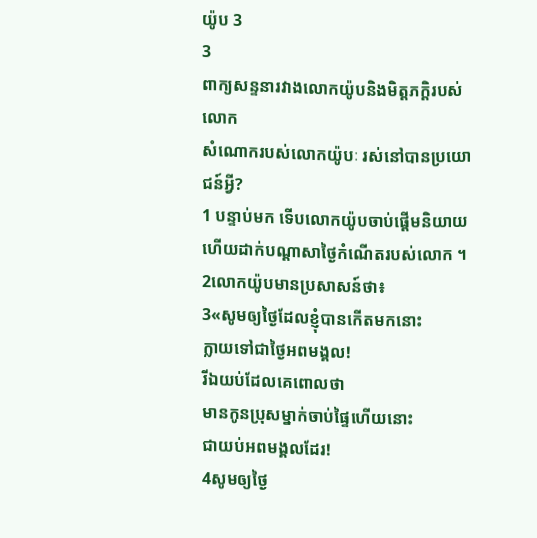យ៉ូប 3
3
ពាក្យសន្ទនារវាងលោកយ៉ូបនិងមិត្តភក្ដិរបស់លោក
សំណោករបស់លោកយ៉ូបៈ រស់នៅបានប្រយោជន៍អ្វី?
1 បន្ទាប់មក ទើបលោកយ៉ូបចាប់ផ្ដើមនិយាយ ហើយដាក់បណ្ដាសាថ្ងៃកំណើតរបស់លោក ។ 2លោកយ៉ូបមានប្រសាសន៍ថា៖
3«សូមឲ្យថ្ងៃដែលខ្ញុំបានកើតមកនោះ
ក្លាយទៅជាថ្ងៃអពមង្គល!
រីឯយប់ដែលគេពោលថា
មានកូនប្រុសម្នាក់ចាប់ផ្ទៃហើយនោះ
ជាយប់អពមង្គលដែរ!
4សូមឲ្យថ្ងៃ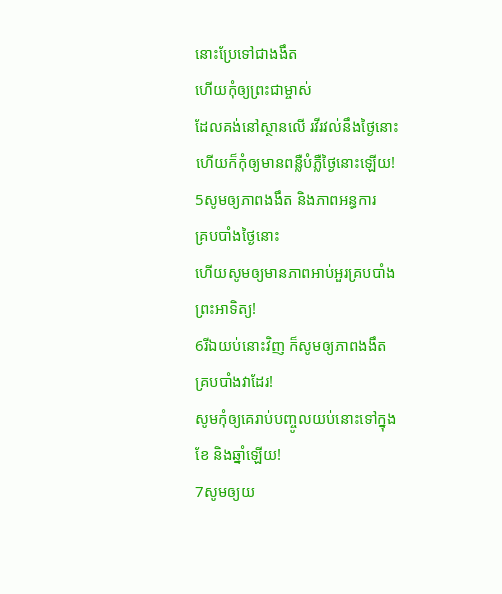នោះប្រែទៅជាងងឹត
ហើយកុំឲ្យព្រះជាម្ចាស់
ដែលគង់នៅស្ថានលើ រវីរវល់នឹងថ្ងៃនោះ
ហើយក៏កុំឲ្យមានពន្លឺបំភ្លឺថ្ងៃនោះឡើយ!
5សូមឲ្យភាពងងឹត និងភាពអន្ធការ
គ្របបាំងថ្ងៃនោះ
ហើយសូមឲ្យមានភាពអាប់អួរគ្របបាំង
ព្រះអាទិត្យ!
6រីឯយប់នោះវិញ ក៏សូមឲ្យភាពងងឹត
គ្របបាំងវាដែរ!
សូមកុំឲ្យគេរាប់បញ្ចូលយប់នោះទៅក្នុង
ខែ និងឆ្នាំឡើយ!
7សូមឲ្យយ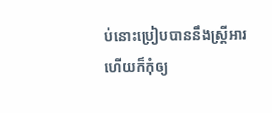ប់នោះប្រៀបបាននឹងស្ត្រីអារ
ហើយក៏កុំឲ្យ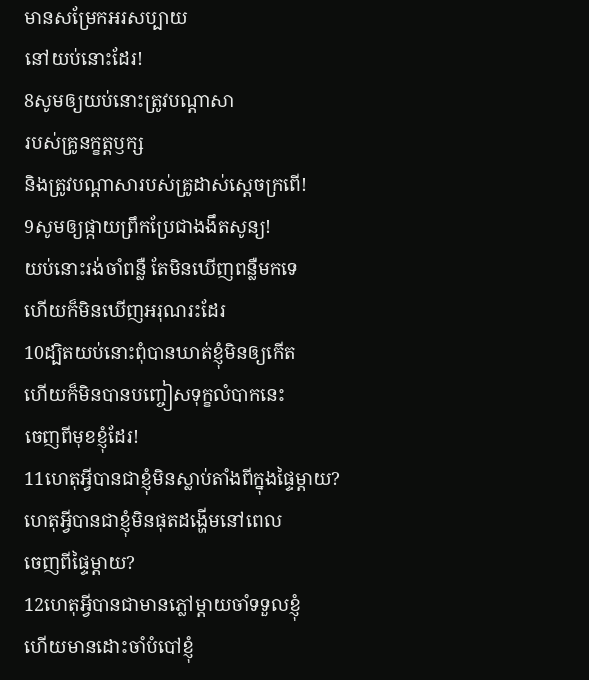មានសម្រែកអរសប្បាយ
នៅយប់នោះដែរ!
8សូមឲ្យយប់នោះត្រូវបណ្ដាសា
របស់គ្រូនក្ខត្តឫក្ស
និងត្រូវបណ្ដាសារបស់គ្រូដាស់ស្ដេចក្រពើ!
9សូមឲ្យផ្កាយព្រឹកប្រែជាងងឹតសូន្យ!
យប់នោះរង់ចាំពន្លឺ តែមិនឃើញពន្លឺមកទេ
ហើយក៏មិនឃើញអរុណរះដែរ
10ដ្បិតយប់នោះពុំបានឃាត់ខ្ញុំមិនឲ្យកើត
ហើយក៏មិនបានបញ្ចៀសទុក្ខលំបាកនេះ
ចេញពីមុខខ្ញុំដែរ!
11ហេតុអ្វីបានជាខ្ញុំមិនស្លាប់តាំងពីក្នុងផ្ទៃម្ដាយ?
ហេតុអ្វីបានជាខ្ញុំមិនផុតដង្ហើមនៅពេល
ចេញពីផ្ទៃម្ដាយ?
12ហេតុអ្វីបានជាមានភ្លៅម្ដាយចាំទទួលខ្ញុំ
ហើយមានដោះចាំបំបៅខ្ញុំ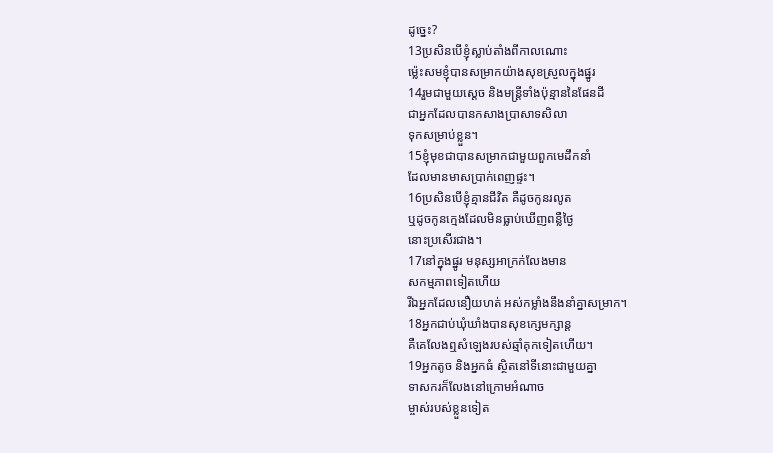ដូច្នេះ?
13ប្រសិនបើខ្ញុំស្លាប់តាំងពីកាលណោះ
ម៉្លេះសមខ្ញុំបានសម្រាកយ៉ាងសុខស្រួលក្នុងផ្នូរ
14រួមជាមួយស្ដេច និងមន្ត្រីទាំងប៉ុន្មាននៃផែនដី
ជាអ្នកដែលបានកសាងប្រាសាទសិលា
ទុកសម្រាប់ខ្លួន។
15ខ្ញុំមុខជាបានសម្រាកជាមួយពួកមេដឹកនាំ
ដែលមានមាសប្រាក់ពេញផ្ទះ។
16ប្រសិនបើខ្ញុំគ្មានជីវិត គឺដូចកូនរលូត
ឬដូចកូនក្មេងដែលមិនធ្លាប់ឃើញពន្លឺថ្ងៃ
នោះប្រសើរជាង។
17នៅក្នុងផ្នូរ មនុស្សអាក្រក់លែងមាន
សកម្មភាពទៀតហើយ
រីឯអ្នកដែលនឿយហត់ អស់កម្លាំងនឹងនាំគ្នាសម្រាក។
18អ្នកជាប់ឃុំឃាំងបានសុខក្សេមក្សាន្ត
គឺគេលែងឮសំឡេងរបស់ឆ្មាំគុកទៀតហើយ។
19អ្នកតូច និងអ្នកធំ ស្ថិតនៅទីនោះជាមួយគ្នា
ទាសករក៏លែងនៅក្រោមអំណាច
ម្ចាស់របស់ខ្លួនទៀត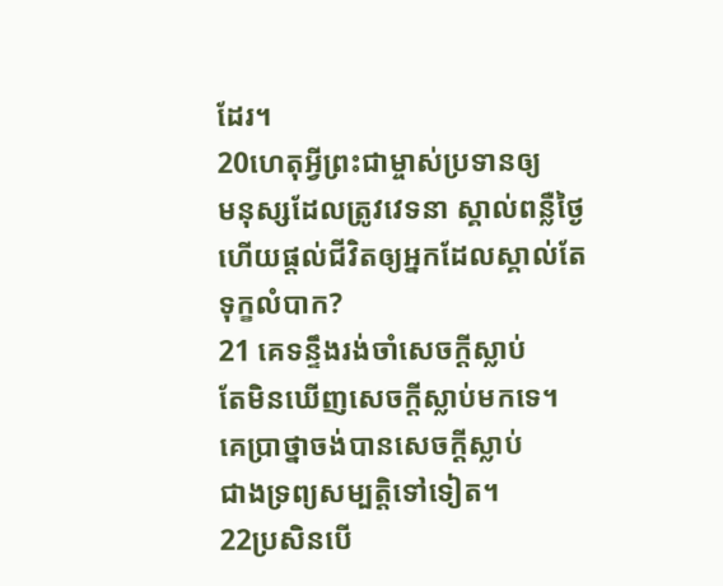ដែរ។
20ហេតុអ្វីព្រះជាម្ចាស់ប្រទានឲ្យ
មនុស្សដែលត្រូវវេទនា ស្គាល់ពន្លឺថ្ងៃ
ហើយផ្ដល់ជីវិតឲ្យអ្នកដែលស្គាល់តែ
ទុក្ខលំបាក?
21 គេទន្ទឹងរង់ចាំសេចក្ដីស្លាប់
តែមិនឃើញសេចក្ដីស្លាប់មកទេ។
គេប្រាថ្នាចង់បានសេចក្ដីស្លាប់
ជាងទ្រព្យសម្បត្តិទៅទៀត។
22ប្រសិនបើ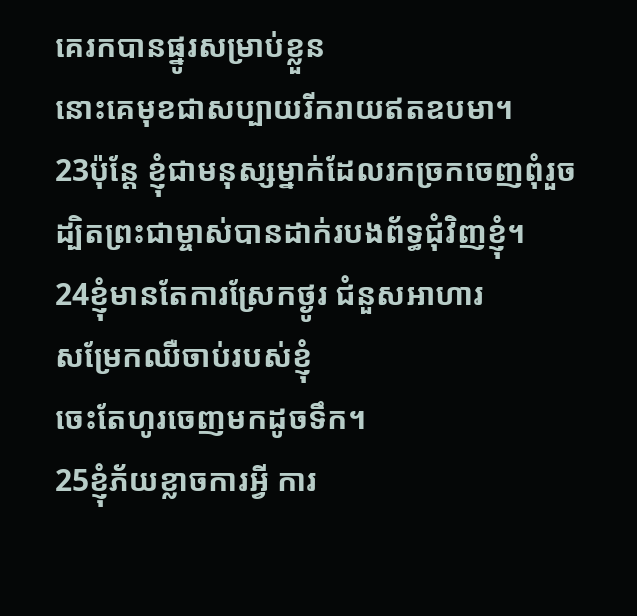គេរកបានផ្នូរសម្រាប់ខ្លួន
នោះគេមុខជាសប្បាយរីករាយឥតឧបមា។
23ប៉ុន្តែ ខ្ញុំជាមនុស្សម្នាក់ដែលរកច្រកចេញពុំរួច
ដ្បិតព្រះជាម្ចាស់បានដាក់របងព័ទ្ធជុំវិញខ្ញុំ។
24ខ្ញុំមានតែការស្រែកថ្ងូរ ជំនួសអាហារ
សម្រែកឈឺចាប់របស់ខ្ញុំ
ចេះតែហូរចេញមកដូចទឹក។
25ខ្ញុំភ័យខ្លាចការអ្វី ការ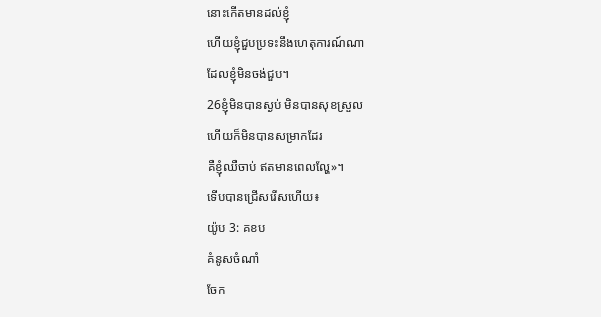នោះកើតមានដល់ខ្ញុំ
ហើយខ្ញុំជួបប្រទះនឹងហេតុការណ៍ណា
ដែលខ្ញុំមិនចង់ជួប។
26ខ្ញុំមិនបានស្ងប់ មិនបានសុខស្រួល
ហើយក៏មិនបានសម្រាកដែរ
គឺខ្ញុំឈឺចាប់ ឥតមានពេលល្ហែ»។
ទើបបានជ្រើសរើសហើយ៖
យ៉ូប 3: គខប
គំនូសចំណាំ
ចែក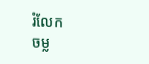រំលែក
ចម្ល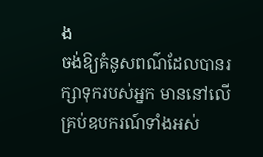ង
ចង់ឱ្យគំនូសពណ៌ដែលបានរក្សាទុករបស់អ្នក មាននៅលើគ្រប់ឧបករណ៍ទាំងអស់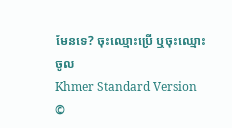មែនទេ? ចុះឈ្មោះប្រើ ឬចុះឈ្មោះចូល
Khmer Standard Version ©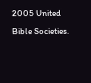2005 United Bible Societies.